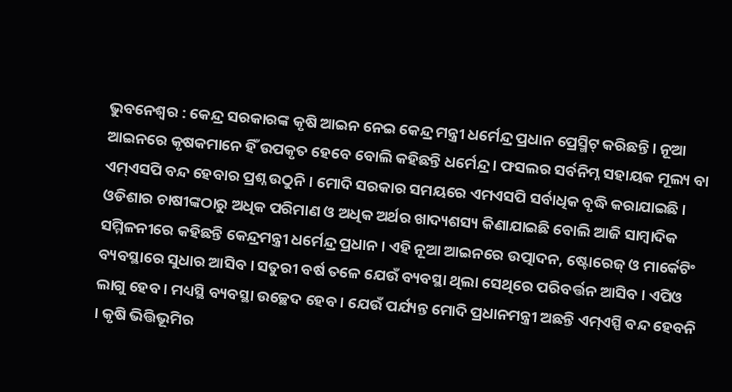ଭୁବନେଶ୍ବର : କେନ୍ଦ୍ର ସରକାରଙ୍କ କୃଷି ଆଇନ ନେଇ କେନ୍ଦ୍ର ମନ୍ତ୍ରୀ ଧର୍ମେନ୍ଦ୍ର ପ୍ରଧାନ ପ୍ରେସ୍ମିଟ୍ କରିଛନ୍ତି । ନୂଆ ଆଇନରେ କୃଷକମାନେ ହିଁ ଉପକୃତ ହେବେ ବୋଲି କହିଛନ୍ତି ଧର୍ମେନ୍ଦ୍ର । ଫସଲର ସର୍ବନିମ୍ନ ସହାୟକ ମୂଲ୍ୟ ବା ଏମ୍ଏସପି ବନ୍ଦ ହେବାର ପ୍ରଶ୍ନ ଉଠୁନି । ମୋଦି ସରକାର ସମୟରେ ଏମଏସପି ସର୍ବାଧିକ ବୃଦ୍ଧି କରାଯାଇଛି । ଓଡିଶାର ଚାଷୀଙ୍କଠାରୁ ଅଧିକ ପରିମାଣ ଓ ଅଧିକ ଅର୍ଥର ଖାଦ୍ୟଶସ୍ୟ କିଣାଯାଇଛି ବୋଲି ଆଜି ସାମ୍ବାଦିକ ସମ୍ମିଳନୀରେ କହିଛନ୍ତି କେନ୍ଦ୍ରମନ୍ତ୍ରୀ ଧର୍ମେନ୍ଦ୍ର ପ୍ରଧାନ । ଏହି ନୂଆ ଆଇନରେ ଉତ୍ପାଦନ, ଷ୍ଟୋରେଜ୍ ଓ ମାର୍କେଟିଂ ବ୍ୟବସ୍ଥାରେ ସୁଧାର ଆସିବ । ସତୁରୀ ବର୍ଷ ତଳେ ଯେଉଁ ବ୍ୟବସ୍ଥା ଥିଲା ସେଥିରେ ପରିବର୍ତ୍ତନ ଆସିବ । ଏପିଓ ଲାଗୁ ହେବ । ମଧ୍ୟସ୍ଥି ବ୍ୟବସ୍ଥା ଉଚ୍ଛେଦ ହେବ । ଯେଉଁ ପର୍ଯ୍ୟନ୍ତ ମୋଦି ପ୍ରଧାନମନ୍ତ୍ରୀ ଅଛନ୍ତି ଏମ୍ଏସ୍ପି ବନ୍ଦ ହେବନି । କୃଷି ଭିତ୍ତିଭୂମିର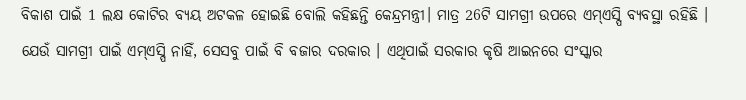ବିକାଶ ପାଇଁ 1 ଲକ୍ଷ କୋଟିର ବ୍ୟୟ ଅଟକଳ ହୋଇଛି ବୋଲି କହିଛନ୍ତି କେନ୍ଦ୍ରମନ୍ତ୍ରୀ। ମାତ୍ର 26ଟି ସାମଗ୍ରୀ ଉପରେ ଏମ୍ଏସ୍ପି ବ୍ୟବସ୍ଥା ରହିଛି । ଯେଉଁ ସାମଗ୍ରୀ ପାଇଁ ଏମ୍ଏସ୍ପି ନାହିଁ, ସେସବୁ ପାଇଁ ବି ବଜାର ଦରକାର । ଏଥିପାଇଁ ସରକାର କୃଷି ଆଇନରେ ସଂସ୍କାର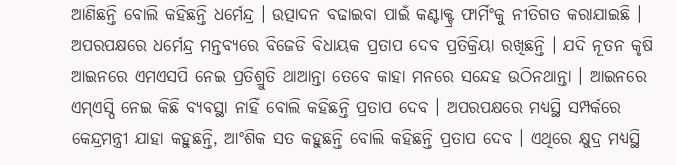ଆଣିଛନ୍ତି ବୋଲି କହିଛନ୍ତି ଧର୍ମେନ୍ଦ୍ର । ଉତ୍ପାଦନ ବଢାଇବା ପାଇଁ କଣ୍ଟାକ୍ଟ୍ର ଫାର୍ମିଂକୁ ନୀତିଗତ କରାଯାଇଛି ।
ଅପରପକ୍ଷରେ ଧର୍ମେନ୍ଦ୍ର ମନ୍ତବ୍ୟରେ ବିଜେଡି ବିଧାୟକ ପ୍ରତାପ ଦେବ ପ୍ରତିକ୍ରିୟା ରଖିଛନ୍ତି । ଯଦି ନୂତନ କୃଷି ଆଇନରେ ଏମଏସପି ନେଇ ପ୍ରତିଶ୍ରୁତି ଥାଆନ୍ତା ତେବେ କାହା ମନରେ ସନ୍ଦେହ ଉଠିନଥାନ୍ତା । ଆଇନରେ ଏମ୍ଏସ୍ପି ନେଇ କିଛି ବ୍ୟବସ୍ଥା ନାହିଁ ବୋଲି କହିଛନ୍ତି ପ୍ରତାପ ଦେବ । ଅପରପକ୍ଷରେ ମଧ୍ୟସ୍ଥି ସମ୍ପର୍କରେ କେନ୍ଦ୍ରମନ୍ତ୍ରୀ ଯାହା କହୁଛନ୍ତି, ଆଂଶିକ ସତ କହୁଛନ୍ତି ବୋଲି କହିଛନ୍ତି ପ୍ରତାପ ଦେବ । ଏଥିରେ କ୍ଷୁଦ୍ର ମଧ୍ୟସ୍ଥି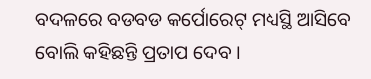ବଦଳରେ ବଡବଡ କର୍ପୋରେଟ୍ ମଧ୍ୟସ୍ଥି ଆସିବେ ବୋଲି କହିଛନ୍ତି ପ୍ରତାପ ଦେବ ।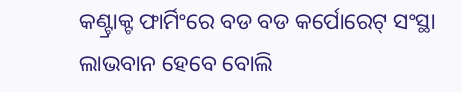କଣ୍ଟ୍ରାକ୍ଟ ଫାର୍ମିଂରେ ବଡ ବଡ କର୍ପୋରେଟ୍ ସଂସ୍ଥା ଲାଭବାନ ହେବେ ବୋଲି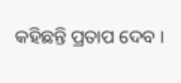କହିଛନ୍ତି ପ୍ରତାପ ଦେବ ।